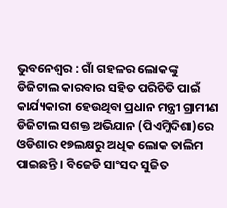ଭୁବନେଶ୍ୱର : ଗାଁ ଗହଳର ଲୋକଙ୍କୁ ଡିଜିଟାଲ କାରବାର ସହିତ ପରିଚିତି ପାଇଁ କାର୍ଯ୍ୟକାରୀ ହେଉଥିବା ପ୍ରଧାନ ମନ୍ତ୍ରୀ ଗ୍ରାମୀଣ ଡିଜିଟାଲ ସଶକ୍ତ ଅଭିଯାନ (ପିଏମ୍ଜିଦିଶା)ରେ ଓଡିଶାର ୧୭ଲକ୍ଷରୁ ଅଧିକ ଲୋକ ତାଲିମ ପାଇଛନ୍ତି । ବିଜେଡି ସାଂସଦ ସୁଜିତ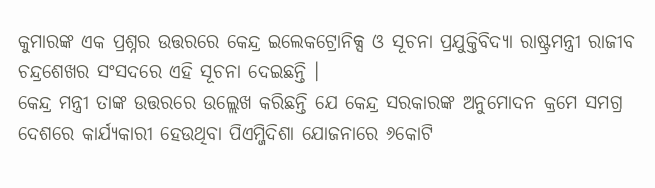କୁମାରଙ୍କ ଏକ ପ୍ରଶ୍ନର ଉତ୍ତରରେ କେନ୍ଦ୍ର ଇଲେକଟ୍ରୋନିକ୍ସ ଓ ସୂଚନା ପ୍ରଯୁକ୍ତିବିଦ୍ୟା ରାଷ୍ଟ୍ରମନ୍ତ୍ରୀ ରାଜୀବ ଚନ୍ଦ୍ରଶେଖର ସଂସଦରେ ଏହି ସୂଚନା ଦେଇଛନ୍ତି ।
କେନ୍ଦ୍ର ମନ୍ତ୍ରୀ ତାଙ୍କ ଉତ୍ତରରେ ଉଲ୍ଲେଖ କରିଛନ୍ତି ଯେ କେନ୍ଦ୍ର ସରକାରଙ୍କ ଅନୁମୋଦନ କ୍ରମେ ସମଗ୍ର ଦେଶରେ କାର୍ଯ୍ୟକାରୀ ହେଉଥିବା ପିଏମ୍ଜିଦିଶା ଯୋଜନାରେ ୬କୋଟି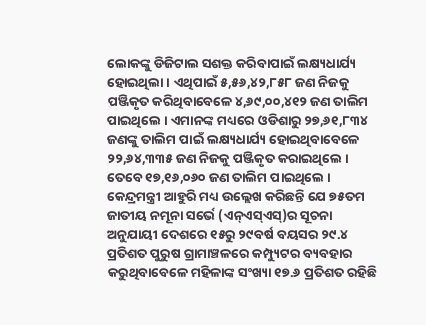ଲୋକଙ୍କୁ ଡିଜିଟାଲ ସଶକ୍ତ କରିବାପାଇଁ ଲକ୍ଷ୍ୟଧାର୍ଯ୍ୟ ହୋଇଥିଲା । ଏଥିପାଇଁ ୫,୫୬,୪୨,୮୫୮ ଜଣ ନିଜକୁ ପଞ୍ଜିକୃତ କରିଥିବାବେଳେ ୪,୬୯,୦୦,୪୧୨ ଜଣ ତାଲିମ ପାଇଥିଲେ । ଏମାନଙ୍କ ମଧ୍ୟରେ ଓଡିଶାରୁ ୨୭,୬୧,୮୩୪ ଜଣଙ୍କୁ ତାଲିମ ପାଇଁ ଲକ୍ଷ୍ୟଧାର୍ଯ୍ୟ ହୋଇଥିବାବେଳେ ୨୨,୬୪,୩୩୫ ଜଣ ନିଜକୁ ପଞ୍ଜିକୃତ କରାଇଥିଲେ । ତେବେ ୧୭,୧୬,୦୬୦ ଜଣ ତାଲିମ ପାଇଥିଲେ ।
କେନ୍ଦ୍ରମନ୍ତ୍ରୀ ଆହୁରି ମଧ୍ୟ ଉଲ୍ଲେଖ କରିଛନ୍ତି ଯେ ୭୫ତମ ଜାତୀୟ ନମୂନା ସର୍ଭେ (ଏନ୍ଏସ୍ଏସ୍)ର ସୂଚନା ଅନୁଯାୟୀ ଦେଶରେ ୧୫ରୁ ୨୯ବର୍ଷ ବୟସର ୨୯.୪ ପ୍ରତିଶତ ପୁରୁଷ ଗ୍ରାମାଞ୍ଚଳରେ କମ୍ପ୍ୟୁଟର ବ୍ୟବହାର କରୁଥିବାବେଳେ ମହିଳାଙ୍କ ସଂଖ୍ୟା ୧୭.୬ ପ୍ରତିଶତ ରହିଛି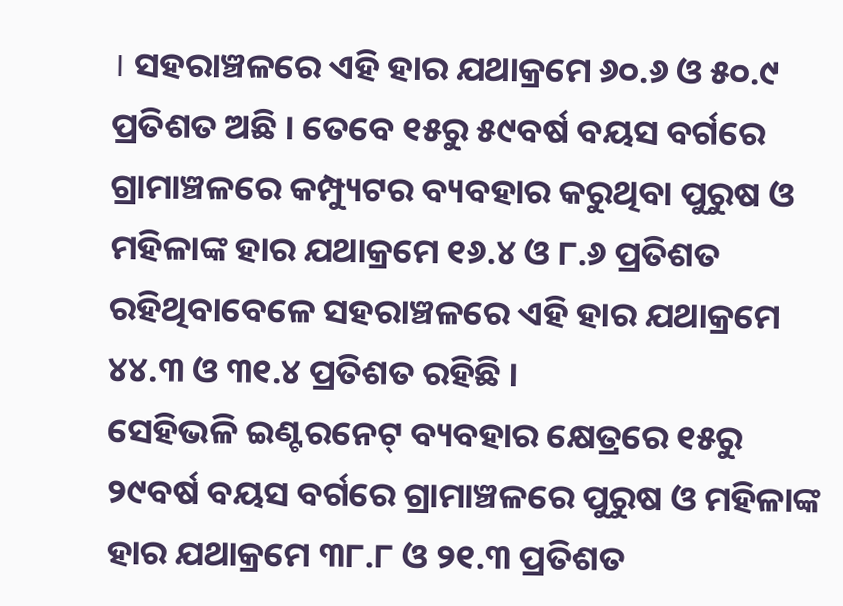। ସହରାଞ୍ଚଳରେ ଏହି ହାର ଯଥାକ୍ରମେ ୬୦.୬ ଓ ୫୦.୯ ପ୍ରତିଶତ ଅଛି । ତେବେ ୧୫ରୁ ୫୯ବର୍ଷ ବୟସ ବର୍ଗରେ ଗ୍ରାମାଞ୍ଚଳରେ କମ୍ପ୍ୟୁଟର ବ୍ୟବହାର କରୁଥିବା ପୁରୁଷ ଓ ମହିଳାଙ୍କ ହାର ଯଥାକ୍ରମେ ୧୬.୪ ଓ ୮.୬ ପ୍ରତିଶତ ରହିଥିବାବେଳେ ସହରାଞ୍ଚଳରେ ଏହି ହାର ଯଥାକ୍ରମେ ୪୪.୩ ଓ ୩୧.୪ ପ୍ରତିଶତ ରହିଛି ।
ସେହିଭଳି ଇଣ୍ଟରନେଟ୍ ବ୍ୟବହାର କ୍ଷେତ୍ରରେ ୧୫ରୁ ୨୯ବର୍ଷ ବୟସ ବର୍ଗରେ ଗ୍ରାମାଞ୍ଚଳରେ ପୁରୁଷ ଓ ମହିଳାଙ୍କ ହାର ଯଥାକ୍ରମେ ୩୮.୮ ଓ ୨୧.୩ ପ୍ରତିଶତ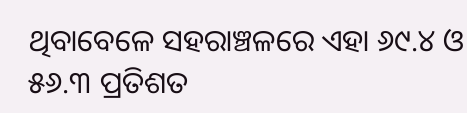ଥିବାବେଳେ ସହରାଞ୍ଚଳରେ ଏହା ୬୯.୪ ଓ ୫୬.୩ ପ୍ରତିଶତ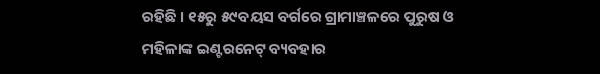ରହିଛି । ୧୫ରୁ ୫୯ବୟସ ବର୍ଗରେ ଗ୍ରାମାଞ୍ଚଳରେ ପୁରୁଷ ଓ ମହିଳାଙ୍କ ଇଣ୍ଟରନେଟ୍ ବ୍ୟବହାର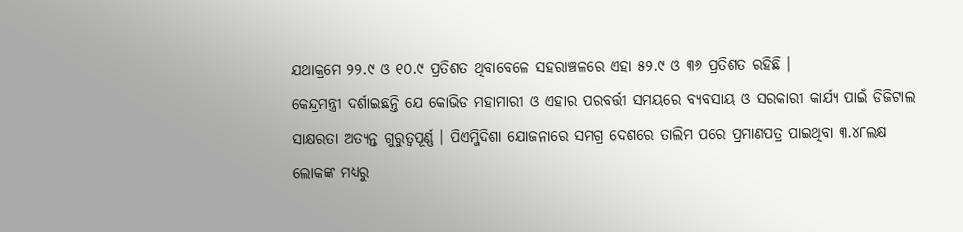ଯଥାକ୍ରମେ ୨୨.୯ ଓ ୧୦.୯ ପ୍ରତିଶତ ଥିବାବେଳେ ସହରାଞ୍ଚଳରେ ଏହା ୫୨.୯ ଓ ୩୬ ପ୍ରତିଶତ ରହିଛି ।
କେନ୍ଦ୍ରମନ୍ତ୍ରୀ ଦର୍ଶାଇଛନ୍ତି ଯେ କୋଭିଡ ମହାମାରୀ ଓ ଏହାର ପରବର୍ତ୍ତୀ ସମୟରେ ବ୍ୟବସାୟ ଓ ସରକାରୀ କାର୍ଯ୍ୟ ପାଇଁ ଡିଜିଟାଲ ସାକ୍ଷରତା ଅତ୍ୟନ୍ତ ଗୁରୁତ୍ୱପୂର୍ଣ୍ଣ । ପିଏମ୍ଜିଦିଶା ଯୋଜନାରେ ସମଗ୍ର ଦେଶରେ ତାଲିମ ପରେ ପ୍ରମାଣପତ୍ର ପାଇଥିବା ୩.୪୮ଲକ୍ଷ ଲୋକଙ୍କ ମଧ୍ୟରୁ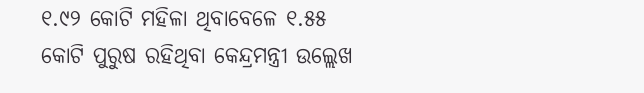୧.୯୨ କୋଟି ମହିଳା ଥିବାବେଳେ ୧.୫୫ କୋଟି ପୁରୁଷ ରହିଥିବା କେନ୍ଦ୍ରମନ୍ତ୍ରୀ ଉଲ୍ଲେଖ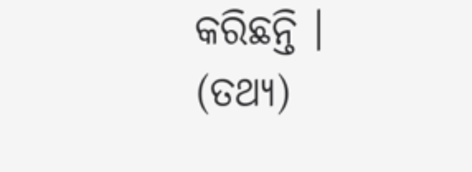କରିଛନ୍ତି । (ତଥ୍ୟ)